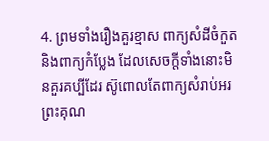4. ព្រមទាំងរឿងគួរខ្មាស ពាក្យសំដីចំកួត និងពាក្យកំប្លែង ដែលសេចក្តីទាំងនោះមិនគួរគប្បីដែរ ស៊ូពោលតែពាក្យសំរាប់អរព្រះគុណ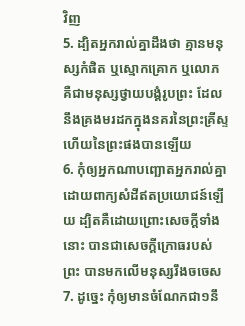វិញ
5. ដ្បិតអ្នករាល់គ្នាដឹងថា គ្មានមនុស្សកំផិត ឬស្មោកគ្រោក ឬលោភ គឺជាមនុស្សថ្វាយបង្គំរូបព្រះ ដែលនឹងគ្រងមរដកក្នុងនគរនៃព្រះគ្រីស្ទ ហើយនៃព្រះផងបានឡើយ
6. កុំឲ្យអ្នកណាបញ្ឆោតអ្នករាល់គ្នា ដោយពាក្យសំដីឥតប្រយោជន៍ឡើយ ដ្បិតគឺដោយព្រោះសេចក្តីទាំងនោះ បានជាសេចក្តីក្រោធរបស់ព្រះ បានមកលើមនុស្សរឹងចចេស
7. ដូច្នេះ កុំឲ្យមានចំណែកជា១នឹ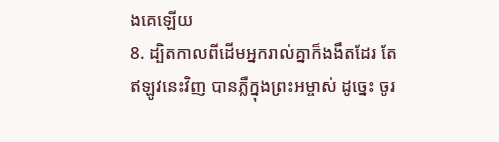ងគេឡើយ
8. ដ្បិតកាលពីដើមអ្នករាល់គ្នាក៏ងងឹតដែរ តែឥឡូវនេះវិញ បានភ្លឺក្នុងព្រះអម្ចាស់ ដូច្នេះ ចូរ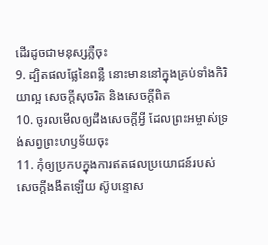ដើរដូចជាមនុស្សភ្លឺចុះ
9. ដ្បិតផលផ្លែនៃពន្លឺ នោះមាននៅក្នុងគ្រប់ទាំងកិរិយាល្អ សេចក្តីសុចរិត និងសេចក្តីពិត
10. ចូរលមើលឲ្យដឹងសេចក្តីអ្វី ដែលព្រះអម្ចាស់ទ្រង់សព្វព្រះហឫទ័យចុះ
11. កុំឲ្យប្រកបក្នុងការឥតផលប្រយោជន៍របស់សេចក្តីងងឹតឡើយ ស៊ូបន្ទោស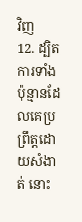វិញ
12. ដ្បិតការទាំងប៉ុន្មានដែលគេប្រព្រឹត្តដោយសំងាត់ នោះ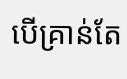បើគ្រាន់តែ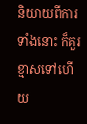និយាយពីការទាំងនោះ ក៏គួរខ្មាសទៅហើយ